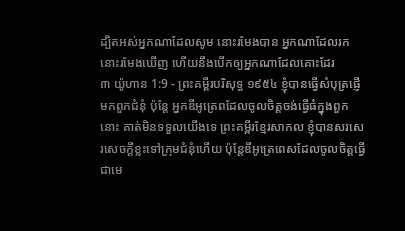ដ្បិតអស់អ្នកណាដែលសូម នោះរមែងបាន អ្នកណាដែលរក នោះរមែងឃើញ ហើយនឹងបើកឲ្យអ្នកណាដែលគោះដែរ
៣ យ៉ូហាន 1:9 - ព្រះគម្ពីរបរិសុទ្ធ ១៩៥៤ ខ្ញុំបានធ្វើសំបុត្រផ្ញើមកពួកជំនុំ ប៉ុន្តែ អ្នកឌីអូត្រេពដែលចូលចិត្តចង់ធ្វើធំក្នុងពួកនោះ គាត់មិនទទួលយើងទេ ព្រះគម្ពីរខ្មែរសាកល ខ្ញុំបានសរសេរសេចក្ដីខ្លះទៅក្រុមជំនុំហើយ ប៉ុន្តែឌីអូត្រេពេសដែលចូលចិត្តធ្វើជាមេ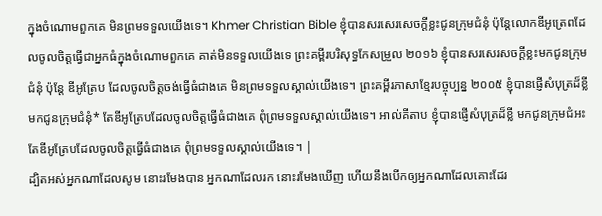ក្នុងចំណោមពួកគេ មិនព្រមទទួលយើងទេ។ Khmer Christian Bible ខ្ញុំបានសរសេរសេចក្ដីខ្លះជូនក្រុមជំនុំ ប៉ុន្ដែលោកឌីអូត្រេពដែលចូលចិត្ដធ្វើជាអ្នកធំក្នុងចំណោមពួកគេ គាត់មិនទទួលយើងទេ ព្រះគម្ពីរបរិសុទ្ធកែសម្រួល ២០១៦ ខ្ញុំបានសរសេរសចក្ដីខ្លះមកជូនក្រុមជំនុំ ប៉ុន្តែ ឌីអូត្រែប ដែលចូលចិត្តចង់ធ្វើធំជាងគេ មិនព្រមទទួលស្គាល់យើងទេ។ ព្រះគម្ពីរភាសាខ្មែរបច្ចុប្បន្ន ២០០៥ ខ្ញុំបានផ្ញើសំបុត្រដ៏ខ្លីមកជូនក្រុមជំនុំ* តែឌីអូត្រែបដែលចូលចិត្តធ្វើធំជាងគេ ពុំព្រមទទួលស្គាល់យើងទេ។ អាល់គីតាប ខ្ញុំបានផ្ញើសំបុត្រដ៏ខ្លី មកជូនក្រុមជំអះ តែឌីអូត្រែបដែលចូលចិត្ដធ្វើធំជាងគេ ពុំព្រមទទួលស្គាល់យើងទេ។ |
ដ្បិតអស់អ្នកណាដែលសូម នោះរមែងបាន អ្នកណាដែលរក នោះរមែងឃើញ ហើយនឹងបើកឲ្យអ្នកណាដែលគោះដែរ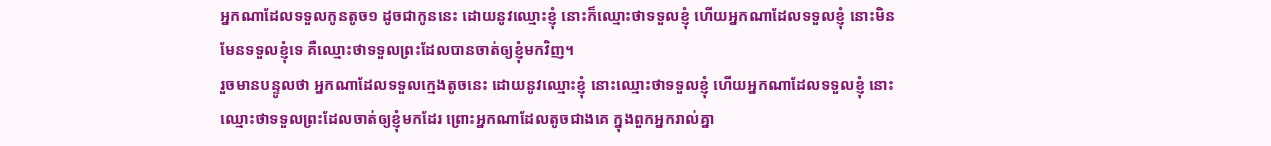អ្នកណាដែលទទួលកូនតូច១ ដូចជាកូននេះ ដោយនូវឈ្មោះខ្ញុំ នោះក៏ឈ្មោះថាទទួលខ្ញុំ ហើយអ្នកណាដែលទទួលខ្ញុំ នោះមិនមែនទទួលខ្ញុំទេ គឺឈ្មោះថាទទួលព្រះដែលបានចាត់ឲ្យខ្ញុំមកវិញ។
រួចមានបន្ទូលថា អ្នកណាដែលទទួលក្មេងតូចនេះ ដោយនូវឈ្មោះខ្ញុំ នោះឈ្មោះថាទទួលខ្ញុំ ហើយអ្នកណាដែលទទួលខ្ញុំ នោះឈ្មោះថាទទួលព្រះដែលចាត់ឲ្យខ្ញុំមកដែរ ព្រោះអ្នកណាដែលតូចជាងគេ ក្នុងពួកអ្នករាល់គ្នា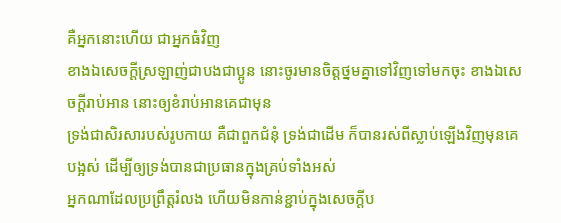គឺអ្នកនោះហើយ ជាអ្នកធំវិញ
ខាងឯសេចក្ដីស្រឡាញ់ជាបងជាប្អូន នោះចូរមានចិត្តថ្នមគ្នាទៅវិញទៅមកចុះ ខាងឯសេចក្ដីរាប់អាន នោះឲ្យខំរាប់អានគេជាមុន
ទ្រង់ជាសិរសារបស់រូបកាយ គឺជាពួកជំនុំ ទ្រង់ជាដើម ក៏បានរស់ពីស្លាប់ឡើងវិញមុនគេបង្អស់ ដើម្បីឲ្យទ្រង់បានជាប្រធានក្នុងគ្រប់ទាំងអស់
អ្នកណាដែលប្រព្រឹត្តរំលង ហើយមិនកាន់ខ្ជាប់ក្នុងសេចក្ដីប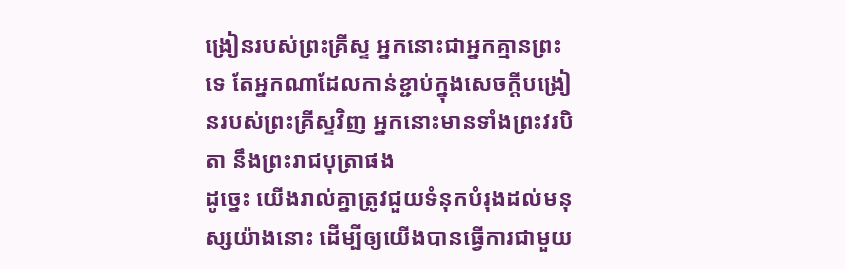ង្រៀនរបស់ព្រះគ្រីស្ទ អ្នកនោះជាអ្នកគ្មានព្រះទេ តែអ្នកណាដែលកាន់ខ្ជាប់ក្នុងសេចក្ដីបង្រៀនរបស់ព្រះគ្រីស្ទវិញ អ្នកនោះមានទាំងព្រះវរបិតា នឹងព្រះរាជបុត្រាផង
ដូច្នេះ យើងរាល់គ្នាត្រូវជួយទំនុកបំរុងដល់មនុស្សយ៉ាងនោះ ដើម្បីឲ្យយើងបានធ្វើការជាមួយ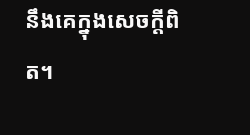នឹងគេក្នុងសេចក្ដីពិត។